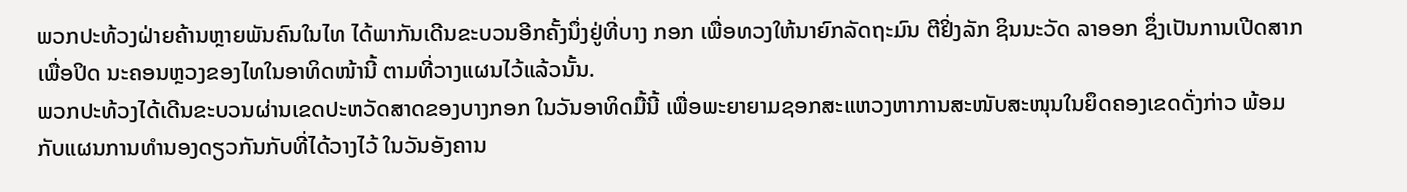ພວກປະທ້ວງຝ່າຍຄ້ານຫຼາຍພັນຄົນໃນໄທ ໄດ້ພາກັນເດີນຂະບວນອີກຄັ້ງນຶ່ງຢູ່ທີ່ບາງ ກອກ ເພື່ອທວງໃຫ້ນາຍົກລັດຖະມົນ ຕີຢິ່ງລັກ ຊິນນະວັດ ລາອອກ ຊຶ່ງເປັນການເປີດສາກເພື່ອປິດ ນະຄອນຫຼວງຂອງໄທໃນອາທິດໜ້ານີ້ ຕາມທີ່ວາງແຜນໄວ້ແລ້ວນັ້ນ.
ພວກປະທ້ວງໄດ້ເດີນຂະບວນຜ່ານເຂດປະຫວັດສາດຂອງບາງກອກ ໃນວັນອາທິດມື້ນີ້ ເພື່ອພະຍາຍາມຊອກສະແຫວງຫາການສະໜັບສະໜຸນໃນຍຶດຄອງເຂດດັ່ງກ່າວ ພ້ອມກັບແຜນການທໍານອງດຽວກັນກັບທີ່ໄດ້ວາງໄວ້ ໃນວັນອັງຄານ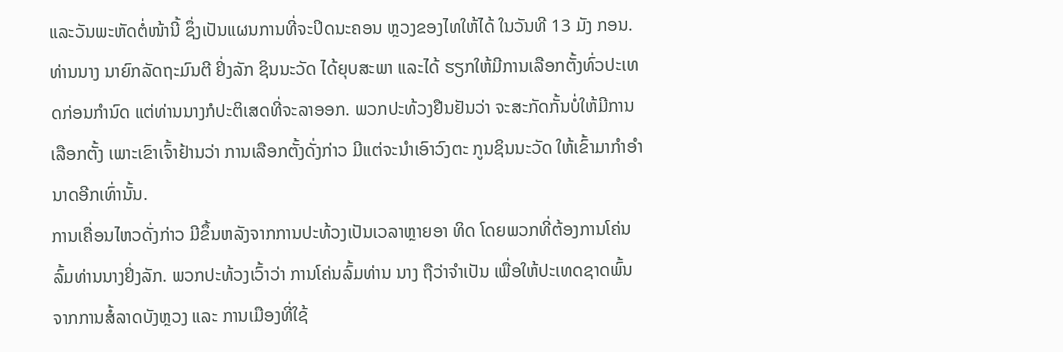ແລະວັນພະຫັດຕໍ່ໜ້ານີ້ ຊຶ່ງເປັນແຜນການທີ່ຈະປິດນະຄອນ ຫຼວງຂອງໄທໃຫ້ໄດ້ ໃນວັນທີ 13 ມັງ ກອນ.
ທ່ານນາງ ນາຍົກລັດຖະມົນຕີ ຢິ່ງລັກ ຊິນນະວັດ ໄດ້ຍຸບສະພາ ແລະໄດ້ ຮຽກໃຫ້ມີການເລືອກຕັ້ງທົ່ວປະເທດກ່ອນກຳນົດ ແຕ່ທ່ານນາງກໍປະຕິເສດທີ່ຈະລາອອກ. ພວກປະທ້ວງຢືນຢັນວ່າ ຈະສະກັດກັ້ນບໍ່ໃຫ້ມີການເລືອກຕັ້ງ ເພາະເຂົາເຈົ້າຢ້ານວ່າ ການເລືອກຕັ້ງດັ່ງກ່າວ ມີແຕ່ຈະນໍາເອົາວົງຕະ ກູນຊິນນະວັດ ໃຫ້ເຂົ້າມາກໍາອໍານາດອີກເທົ່ານັ້ນ.
ການເຄື່ອນໄຫວດັ່ງກ່າວ ມີຂຶ້ນຫລັງຈາກການປະທ້ວງເປັນເວລາຫຼາຍອາ ທິດ ໂດຍພວກທີ່ຕ້ອງການໂຄ່ນລົ້ມທ່ານນາງຢິ່ງລັກ. ພວກປະທ້ວງເວົ້າວ່າ ການໂຄ່ນລົ້ມທ່ານ ນາງ ຖືວ່າຈໍາເປັນ ເພື່ອໃຫ້ປະເທດຊາດພົ້ນຈາກການສໍ້ລາດບັງຫຼວງ ແລະ ການເມືອງທີ່ໃຊ້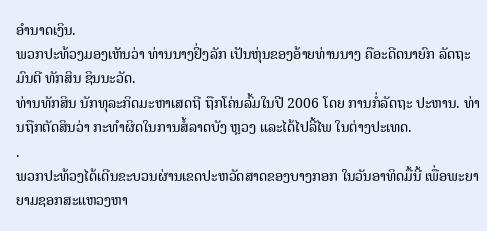ອໍານາດເງິນ.
ພວກປະທ້ວງມອງເຫັນວ່າ ທ່ານນາງຢິ່ງລັກ ເປັນຫຸ່ນຂອງອ້າຍທ່ານນາງ ຄືອະດີດນາຍົກ ລັດຖະມົນຕີ ທັກສິນ ຊິນນະວັດ.
ທ່ານທັກສິນ ນັກທຸລະກິດມະຫາເສດຖີ ຖືກໂຄ່ນລົ້ມໃນປີ 2006 ໂດຍ ການກໍ່ລັດຖະ ປະຫານ. ທ່ານຖືກຕັດສິນວ່າ ກະທໍາຜິດໃນການສໍ້ລາດບັງ ຫຼວງ ແລະໄດ້ໄປລີ້ໄພ ໃນຕ່າງປະເທດ.
.
ພວກປະທ້ວງໄດ້ເດີນຂະບວນຜ່ານເຂດປະຫວັດສາດຂອງບາງກອກ ໃນວັນອາທິດມື້ນີ້ ເພື່ອພະຍາຍາມຊອກສະແຫວງຫາ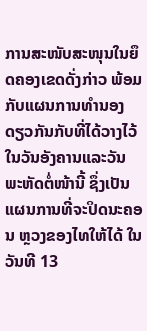ການສະໜັບສະໜຸນໃນຍຶດຄອງເຂດດັ່ງກ່າວ ພ້ອມກັບແຜນການທໍານອງດຽວກັນກັບທີ່ໄດ້ວາງໄວ້ ໃນວັນອັງຄານແລະວັນພະຫັດຕໍ່ໜ້ານີ້ ຊຶ່ງເປັນແຜນການທີ່ຈະປິດນະຄອນ ຫຼວງຂອງໄທໃຫ້ໄດ້ ໃນວັນທີ 13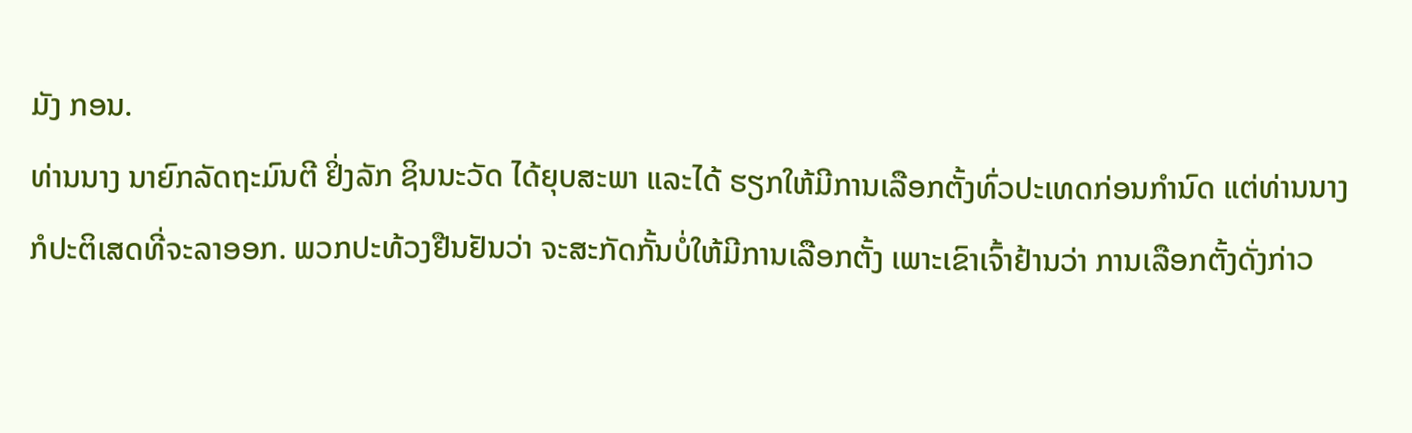ມັງ ກອນ.
ທ່ານນາງ ນາຍົກລັດຖະມົນຕີ ຢິ່ງລັກ ຊິນນະວັດ ໄດ້ຍຸບສະພາ ແລະໄດ້ ຮຽກໃຫ້ມີການເລືອກຕັ້ງທົ່ວປະເທດກ່ອນກຳນົດ ແຕ່ທ່ານນາງກໍປະຕິເສດທີ່ຈະລາອອກ. ພວກປະທ້ວງຢືນຢັນວ່າ ຈະສະກັດກັ້ນບໍ່ໃຫ້ມີການເລືອກຕັ້ງ ເພາະເຂົາເຈົ້າຢ້ານວ່າ ການເລືອກຕັ້ງດັ່ງກ່າວ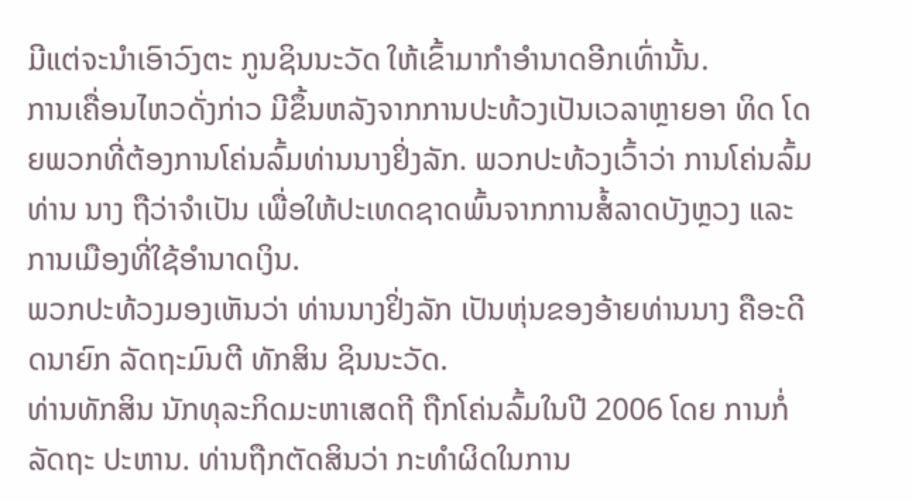ມີແຕ່ຈະນໍາເອົາວົງຕະ ກູນຊິນນະວັດ ໃຫ້ເຂົ້າມາກໍາອໍານາດອີກເທົ່ານັ້ນ.
ການເຄື່ອນໄຫວດັ່ງກ່າວ ມີຂຶ້ນຫລັງຈາກການປະທ້ວງເປັນເວລາຫຼາຍອາ ທິດ ໂດຍພວກທີ່ຕ້ອງການໂຄ່ນລົ້ມທ່ານນາງຢິ່ງລັກ. ພວກປະທ້ວງເວົ້າວ່າ ການໂຄ່ນລົ້ມທ່ານ ນາງ ຖືວ່າຈໍາເປັນ ເພື່ອໃຫ້ປະເທດຊາດພົ້ນຈາກການສໍ້ລາດບັງຫຼວງ ແລະ ການເມືອງທີ່ໃຊ້ອໍານາດເງິນ.
ພວກປະທ້ວງມອງເຫັນວ່າ ທ່ານນາງຢິ່ງລັກ ເປັນຫຸ່ນຂອງອ້າຍທ່ານນາງ ຄືອະດີດນາຍົກ ລັດຖະມົນຕີ ທັກສິນ ຊິນນະວັດ.
ທ່ານທັກສິນ ນັກທຸລະກິດມະຫາເສດຖີ ຖືກໂຄ່ນລົ້ມໃນປີ 2006 ໂດຍ ການກໍ່ລັດຖະ ປະຫານ. ທ່ານຖືກຕັດສິນວ່າ ກະທໍາຜິດໃນການ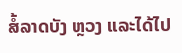ສໍ້ລາດບັງ ຫຼວງ ແລະໄດ້ໄປ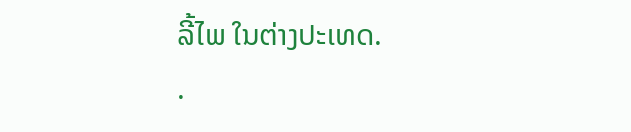ລີ້ໄພ ໃນຕ່າງປະເທດ.
.